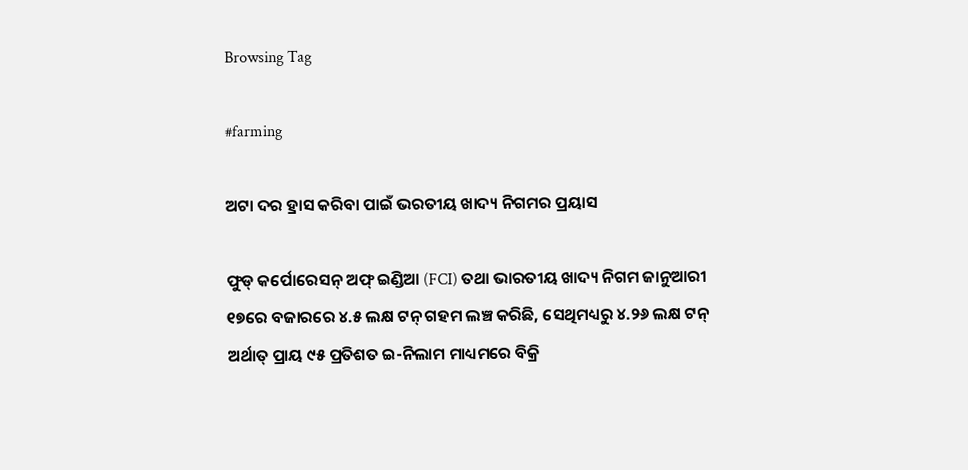Browsing Tag

#farming

ଅଟା ଦର ହ୍ରାସ କରିବା ପାଇଁ ଭରତୀୟ ଖାଦ୍ୟ ନିଗମର ପ୍ରୟାସ

ଫୁଡ୍ କର୍ପୋରେସନ୍ ଅଫ୍ ଇଣ୍ଡିଆ (FCI) ତଥା ଭାରତୀୟ ଖାଦ୍ୟ ନିଗମ ଜାନୁଆରୀ ୧୭ରେ ବଜାରରେ ୪.୫ ଲକ୍ଷ ଟନ୍ ଗହମ ଲଞ୍ଚ କରିଛି, ସେଥିମଧ୍ୟରୁ ୪.୨୬ ଲକ୍ଷ ଟନ୍ ଅର୍ଥାତ୍ ପ୍ରାୟ ୯୫ ପ୍ରତିଶତ ଇ-ନିଲାମ ମାଧ୍ୟମରେ ବିକ୍ରି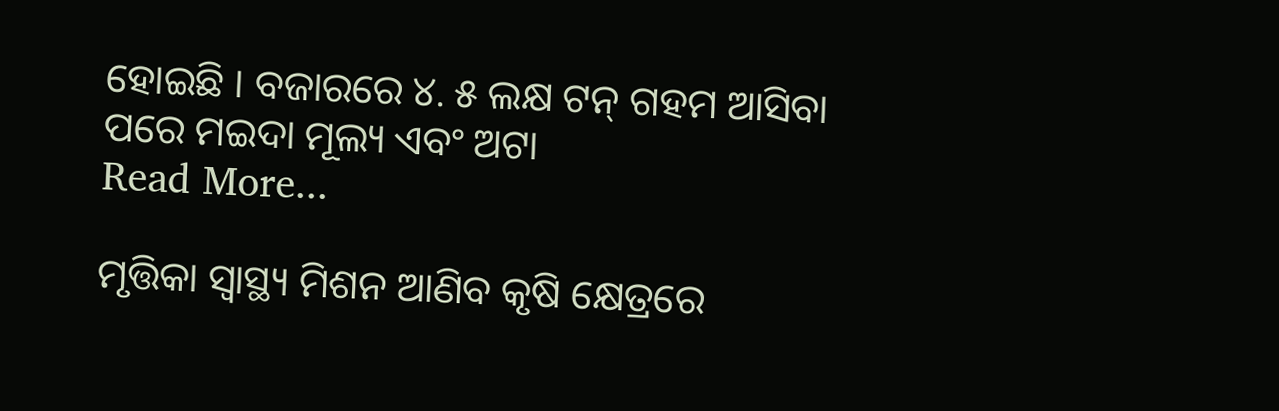ହୋଇଛି । ବଜାରରେ ୪. ୫ ଲକ୍ଷ ଟନ୍ ଗହମ ଆସିବା ପରେ ମଇଦା ମୂଲ୍ୟ ଏବଂ ଅଟା
Read More...

ମୃତ୍ତିକା ସ୍ବାସ୍ଥ୍ୟ ମିଶନ ଆଣିବ କୃଷି କ୍ଷେତ୍ରରେ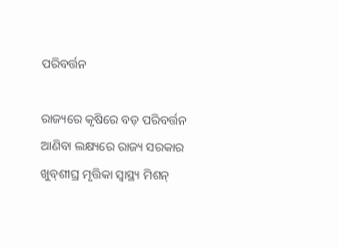ପରିବର୍ତ୍ତନ

ରାଜ୍ୟରେ କୃଷିରେ ବଡ଼ ପରିବର୍ତ୍ତନ ଆଣିବା ଲକ୍ଷ୍ୟରେ ରାଜ୍ୟ ସରକାର ଖୁବ୍‌ଶୀଘ୍ର ମୃତ୍ତିକା ସ୍ବାସ୍ଥ୍ୟ ମିଶନ୍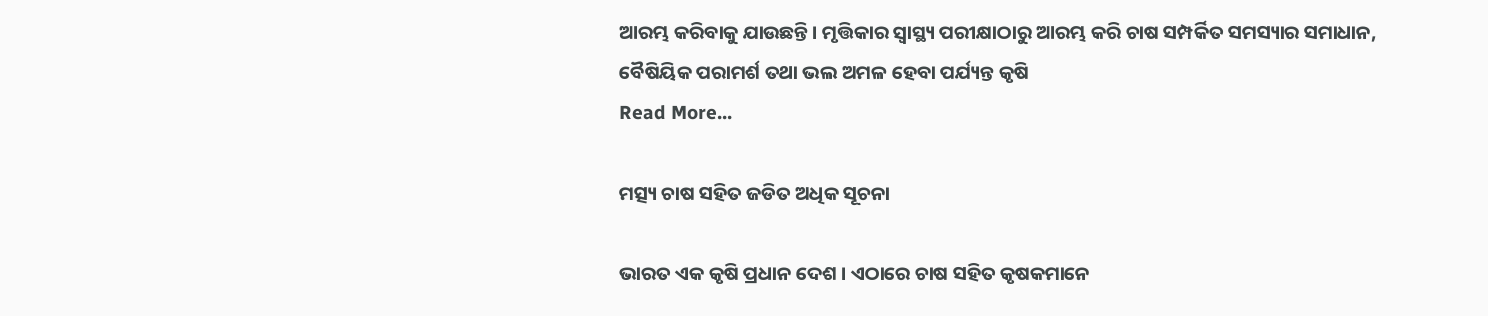ଆରମ୍ଭ କରିବାକୁ ଯାଉଛନ୍ତି । ମୃତ୍ତିକାର ସ୍ବାସ୍ଥ୍ୟ ପରୀକ୍ଷାଠାରୁ ଆରମ୍ଭ କରି ଚାଷ ସମ୍ପର୍କିତ ସମସ୍ୟାର ସମାଧାନ, ବୈଷିୟିକ ପରାମର୍ଶ ତଥା ଭଲ ଅମଳ ହେବା ପର୍ଯ୍ୟନ୍ତ କୃଷି
Read More...

ମତ୍ସ୍ୟ ଚାଷ ସହିତ ଜଡିତ ଅଧିକ ସୂଚନା

ଭାରତ ଏକ କୃଷି ପ୍ରଧାନ ଦେଶ । ଏଠାରେ ଚାଷ ସହିତ କୃଷକମାନେ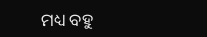ମଧ୍ୟ ବହୁ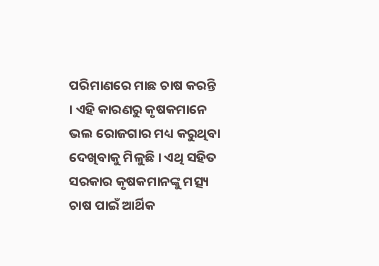ପରିମାଣରେ ମାଛ ଚାଷ କରନ୍ତି । ଏହି କାରଣରୁ କୃଷକମାନେ ଭଲ ରୋଜଗାର ମଧ୍ୟ କରୁଥିବା ଦେଖିବାକୁ ମିଳୁଛି । ଏଥି ସହିତ ସରକାର କୃଷକମାନଙ୍କୁ ମତ୍ସ୍ୟ ଚାଷ ପାଇଁ ଆର୍ଥିକ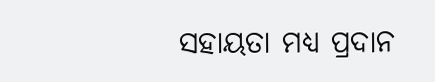ସହାୟତା ମଧ୍ୟ ପ୍ରଦାନ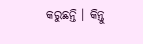କରୁଛନ୍ତି । କିନ୍ତୁ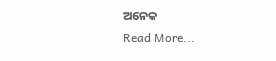ଅନେକ
Read More...